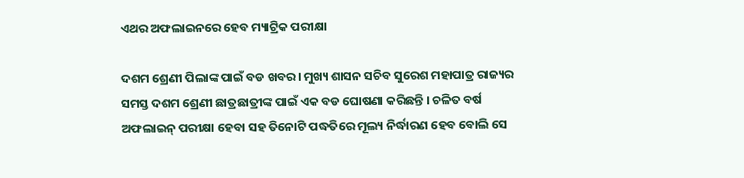ଏଥର ଅଫଲାଇନରେ ହେବ ମ୍ୟାଟ୍ରିକ ପରୀକ୍ଷା

ଦଶମ ଶ୍ରେଣୀ ପିଲାଙ୍କ ପାଇଁ ବଡ ଖବର। ମୁଖ୍ୟ ଶାସନ ସଚିବ ସୁରେଶ ମହାପାତ୍ର ରାଜ୍ୟର ସମସ୍ତ ଦଶମ ଶ୍ରେଣୀ ଛାତ୍ରଛାତ୍ରୀଙ୍କ ପାଇଁ ଏକ ବଡ ଘୋଷଣା କରିଛନ୍ତି । ଚଳିତ ବର୍ଷ ଅଫଲାଇନ୍ ପରୀକ୍ଷା ହେବା ସହ ତିନୋଟି ପଦ୍ଧତିରେ ମୂଲ୍ୟ ନିର୍ଦ୍ଧାରଣ ହେବ ବୋଲି ସେ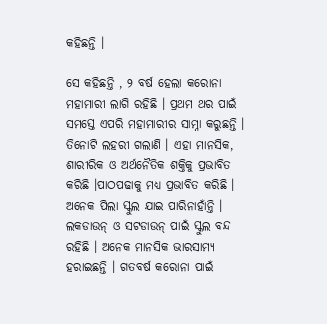କହିଛନ୍ତି ।

ସେ କହିଛନ୍ତି , ୨ ବର୍ଷ ହେଲା କରୋନା ମହାମାରୀ ଲାଗି ରହିଛି । ପ୍ରଥମ ଥର ପାଇଁ ସମସ୍ତେ ଏପରି ମହାମାରୀର ସାମ୍ନା କରୁଛନ୍ତି । ତିନୋଟି ଲହରୀ ଗଲାଣି । ଏହା ମାନସିକ, ଶାରୀରିକ ଓ ଅର୍ଥନୈତିକ ଶକ୍ତିକୁ ପ୍ରଭାବିତ କରିଛି ।ପାଠପଢାକୁ ମଧ୍ୟ ପ୍ରଭାବିତ କରିଛି । ଅନେକ ପିଲା ସ୍କୁଲ ଯାଇ ପାରିନାହାଁନ୍ତି । ଲକଡାଉନ୍ ଓ ସଟଡାଉନ୍ ପାଇଁ ସ୍କୁଲ ବନ୍ଦ ରହିଛି । ଅନେକ ମାନସିକ ଭାରସାମ୍ୟ ହରାଇଛନ୍ତି । ଗତବର୍ଷ କରୋନା ପାଇଁ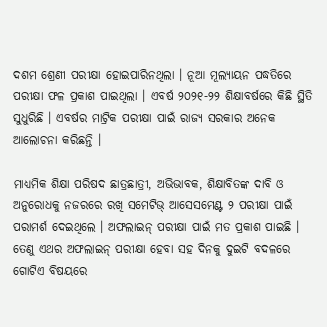ଦଶମ ଶ୍ରେଣୀ ପରୀକ୍ଷା ହୋଇପାରିନଥିଲା । ନୂଆ ମୂଲ୍ୟାୟନ ପଦ୍ଧତିରେ ପରୀକ୍ଷା ଫଳ ପ୍ରକାଶ ପାଇଥିଲା । ଏବର୍ଷ ୨୦୨୧-୨୨ ଶିକ୍ଷାବର୍ଷରେ କିଛି ସ୍ଥିତି ସୁଧୁରିଛି । ଏବର୍ଷର ମାଟ୍ରିକ ପରୀକ୍ଷା ପାଇଁ ରାଜ୍ୟ ସରକାର ଅନେକ ଆଲୋଚନା କରିଛନ୍ତି ।

ମାଧ୍ୟମିକ ଶିକ୍ଷା ପରିଷଦ ଛାତ୍ରଛାତ୍ରୀ, ଅଭିଭାବକ, ଶିକ୍ଷାବିତଙ୍କ ଦାବି ଓ ଅନୁରୋଧକୁ ନଜରରେ ରଖି ସମେଟିଭ୍ ଆସେସମେଣ୍ଟ ୨ ପରୀକ୍ଷା ପାଇଁ ପରାମର୍ଶ ଦେଇଥିଲେ । ଅଫଲାଇନ୍ ପରୀକ୍ଷା ପାଇଁ ମତ ପ୍ରକାଶ ପାଇଛି । ତେଣୁ ଏଥର ଅଫଲାଇନ୍ ପରୀକ୍ଷା ହେବା ସହ ଦିନକୁ ଦୁଇଟି ବଦଳରେ ଗୋଟିଏ ବିଷୟରେ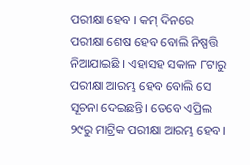ପରୀକ୍ଷା ହେବ । କମ୍ ଦିନରେ ପରୀକ୍ଷା ଶେଷ ହେବ ବୋଲି ନିଷ୍ପତ୍ତି ନିଆଯାଇଛି । ଏହାସହ ସକାଳ ୮ଟାରୁ ପରୀକ୍ଷା ଆରମ୍ଭ ହେବ ବୋଲି ସେ ସୂଚନା ଦେଇଛନ୍ତି। ତେବେ ଏପ୍ରିଲ ୨୯ରୁ ମାଟ୍ରିକ ପରୀକ୍ଷା ଆରମ୍ଭ ହେବ।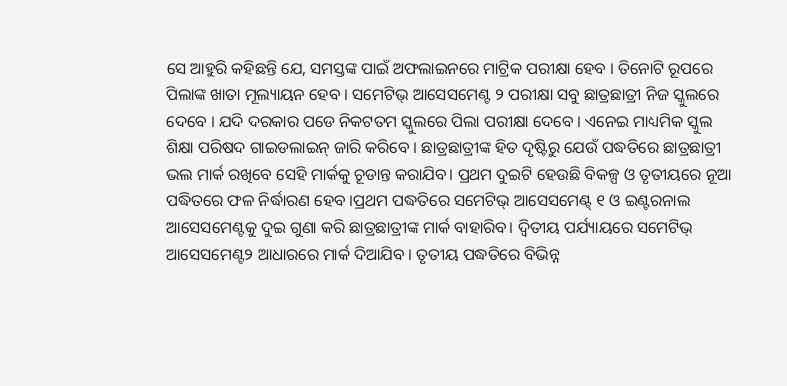ସେ ଆହୁରି କହିଛନ୍ତି ଯେ, ସମସ୍ତଙ୍କ ପାଇଁ ଅଫଲାଇନରେ ମାଟ୍ରିକ ପରୀକ୍ଷା ହେବ । ତିନୋଟି ରୂପରେ ପିଲାଙ୍କ ଖାତା ମୂଲ୍ୟାୟନ ହେବ । ସମେଟିଭ୍ ଆସେସମେଣ୍ଟ ୨ ପରୀକ୍ଷା ସବୁ ଛାତ୍ରଛାତ୍ରୀ ନିଜ ସ୍କୁଲରେ ଦେବେ । ଯଦି ଦରକାର ପଡେ ନିକଟତମ ସ୍କୁଲରେ ପିଲା ପରୀକ୍ଷା ଦେବେ । ଏନେଇ ମାଧ୍ୟମିକ ସ୍କୁଲ ଶିକ୍ଷା ପରିଷଦ ଗାଇଡଲାଇନ୍ ଜାରି କରିବେ । ଛାତ୍ରଛାତ୍ରୀଙ୍କ ହିତ ଦୃଷ୍ଟିରୁ ଯେଉଁ ପଦ୍ଧତିରେ ଛାତ୍ରଛାତ୍ରୀ ଭଲ ମାର୍କ ରଖିବେ ସେହି ମାର୍କକୁ ଚୂଡାନ୍ତ କରାଯିବ। ପ୍ରଥମ ଦୁଇଟି ହେଉଛି ବିକଳ୍ପ ଓ ତୃତୀୟରେ ନୂଆ ପଦ୍ଧିତରେ ଫଳ ନିର୍ଦ୍ଧାରଣ ହେବ ।ପ୍ରଥମ ପଦ୍ଧତିରେ ସମେଟିଭ୍ ଆସେସମେଣ୍ଟ୍ ୧ ଓ ଇଣ୍ଟରନାଲ ଆସେସମେଣ୍ଟକୁ ଦୁଇ ଗୁଣା କରି ଛାତ୍ରଛାତ୍ରୀଙ୍କ ମାର୍କ ବାହାରିବ। ଦ୍ୱିତୀୟ ପର୍ଯ୍ୟାୟରେ ସମେଟିଭ୍ ଆସେସମେଣ୍ଟ୨ ଆଧାରରେ ମାର୍କ ଦିଆଯିବ । ତୃତୀୟ ପଦ୍ଧତିରେ ବିଭିନ୍ନ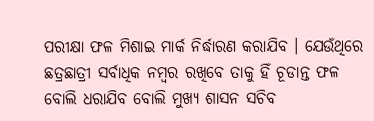ପରୀକ୍ଷା ଫଳ ମିଶାଇ ମାର୍କ ନିର୍ଦ୍ଧାରଣ କରାଯିବ । ଯେଉଁଥିରେ ଛତ୍ରଛାତ୍ରୀ ସର୍ବାଧିକ ନମ୍ବର ରଖିବେ ତାକୁ ହିଁ ଚୂଡାନ୍ତ ଫଳ ବୋଲି ଧରାଯିବ ବୋଲି ମୁଖ୍ୟ ଶାସନ ସଚିବ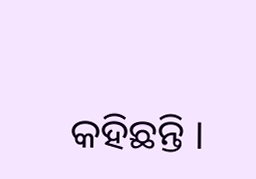କହିଛନ୍ତି ।